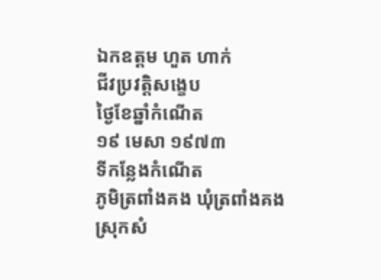ឯកឧត្តម ហួត ហាក់
ជីវប្រវត្តិសង្ខេប
ថ្ងៃខែឆ្នាំកំណើត
១៩ មេសា ១៩៧៣
ទីកន្លែងកំណើត
ភូមិត្រពាំងគង ឃុំត្រពាំងគង ស្រុកសំ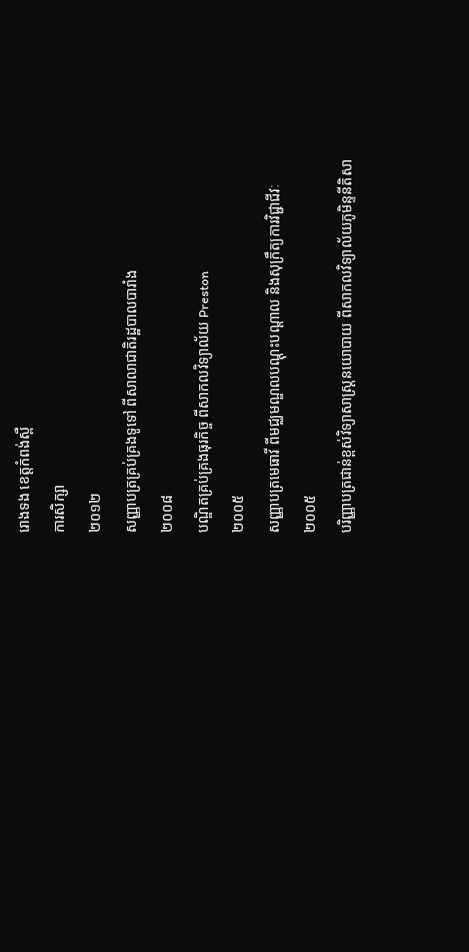រោងទង ខេត្តកំពង់ស្ពឺ
ការសិក្សា
២០១២
សញ្ញាបត្រគ្រប់គ្រងទូទៅ ពីសាលាជាតិរដ្ឋបាលបារាំង
២០០៨
បណ្ឌិតគ្រប់គ្រងធុរកិច្ច ពីសាកលវិទ្យាល័យ Preston
២០០៥
សញ្ញាបត្រមេធាវី ពីមជ្ឈមណ្ឌលបណ្តុះបណ្តាល និងសុក្រឹត្យការវិជ្ជាជីវៈ
២០០៥
បរិញ្ញាបត្រជាន់ខ្ពស់វិទ្យាសាស្ត្រនយោបាយ ពីសាកលវិទ្យាល័យភូមិន្ទនីតិសា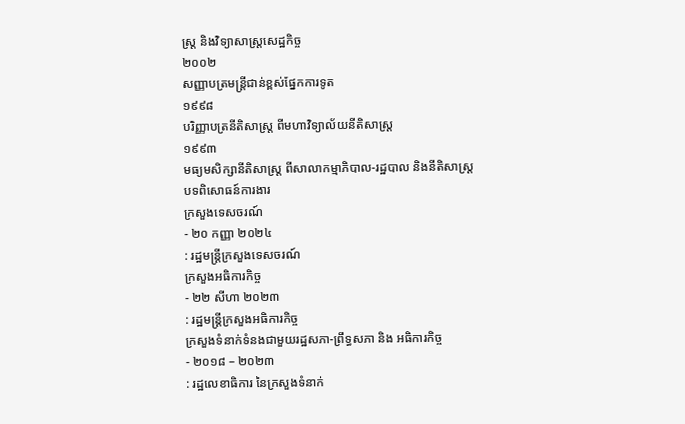ស្ត្រ និងវិទ្យាសាស្ត្រសេដ្ឋកិច្ច
២០០២
សញ្ញាបត្រមន្ត្រីជាន់ខ្ពស់ផ្នែកការទូត
១៩៩៨
បរិញ្ញាបត្រនីតិសាស្ត្រ ពីមហាវិទ្យាល័យនីតិសាស្ត្រ
១៩៩៣
មធ្យមសិក្សានីតិសាស្ត្រ ពីសាលាកម្មាភិបាល-រដ្ឋបាល និងនីតិសាស្ត្រ
បទពិសោធន៍ការងារ
ក្រសួងទេសចរណ៍
- ២០ កញ្ញា ២០២៤
: រដ្ឋមន្រ្តីក្រសួងទេសចរណ៍
ក្រសួងអធិការកិច្ច
- ២២ សីហា ២០២៣
: រដ្ឋមន្រ្តីក្រសួងអធិការកិច្ច
ក្រសួងទំនាក់ទំនងជាមួយរដ្ឋសភា-ព្រឹទ្ធសភា និង អធិការកិច្ច
- ២០១៨ – ២០២៣
: រដ្ឋលេខាធិការ នៃក្រសួងទំនាក់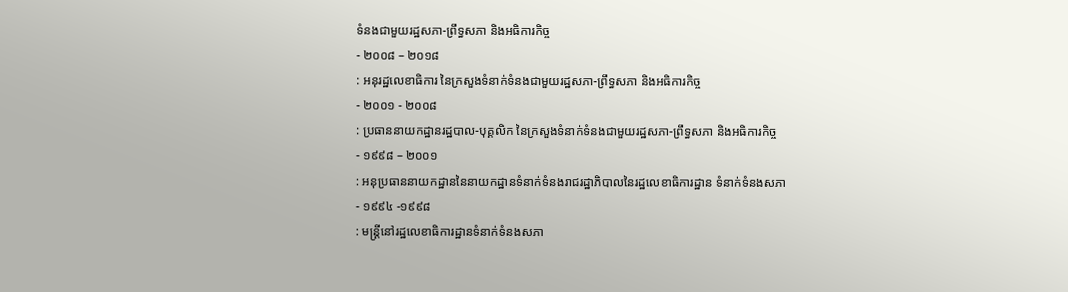ទំនងជាមួយរដ្ឋសភា-ព្រឹទ្ធសភា និងអធិការកិច្ច
- ២០០៨ – ២០១៨
: អនុរដ្ឋលេខាធិការ នៃក្រសួងទំនាក់ទំនងជាមួយរដ្ឋសភា-ព្រឹទ្ធសភា និងអធិការកិច្ច
- ២០០១ - ២០០៨
: ប្រធាននាយកដ្ឋានរដ្ឋបាល-បុគ្គលិក នៃក្រសួងទំនាក់ទំនងជាមួយរដ្ឋសភា-ព្រឹទ្ធសភា និងអធិការកិច្ច
- ១៩៩៨ – ២០០១
: អនុប្រធាននាយកដ្ឋាននៃនាយកដ្ឋានទំនាក់ទំនងរាជរដ្ឋាភិបាលនៃរដ្ឋលេខាធិការដ្ឋាន ទំនាក់ទំនងសភា
- ១៩៩៤ -១៩៩៨
: មន្រ្តីនៅរដ្ឋលេខាធិការដ្ឋានទំនាក់ទំនងសភា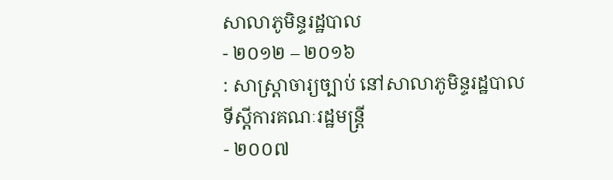សាលាភូមិន្ទរដ្ឋបាល
- ២០១២ – ២០១៦
: សាស្ត្រាចារ្យច្បាប់ នៅសាលាភូមិន្ទរដ្ឋបាល
ទីស្តីការគណៈរដ្ឋមន្ត្រី
- ២០០៧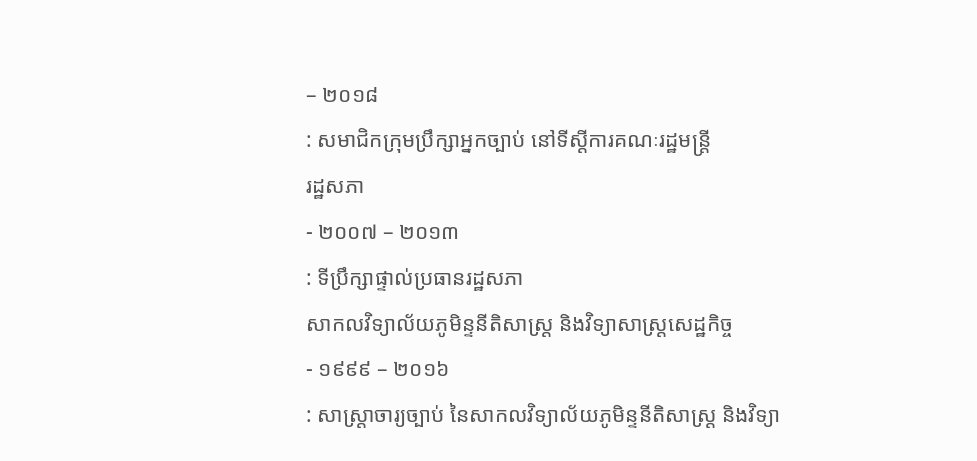– ២០១៨
: សមាជិកក្រុមប្រឹក្សាអ្នកច្បាប់ នៅទីស្តីការគណៈរដ្ឋមន្ត្រី
រដ្ឋសភា
- ២០០៧ – ២០១៣
: ទីប្រឹក្សាផ្ទាល់ប្រធានរដ្ឋសភា
សាកលវិទ្យាល័យភូមិន្ទនីតិសាស្ត្រ និងវិទ្យាសាស្ត្រសេដ្ឋកិច្ច
- ១៩៩៩ – ២០១៦
: សាស្ត្រាចារ្យច្បាប់ នៃសាកលវិទ្យាល័យភូមិន្ទនីតិសាស្ត្រ និងវិទ្យា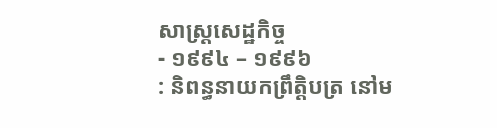សាស្ត្រសេដ្ឋកិច្ច
- ១៩៩៤ – ១៩៩៦
: និពន្ធនាយកព្រឹត្តិបត្រ នៅម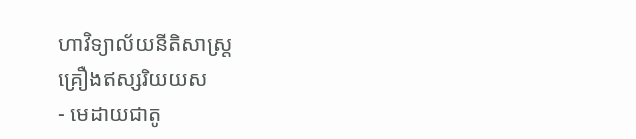ហាវិទ្យាល័យនីតិសាស្ត្រ
គ្រឿងឥស្សរិយយស
- មេដាយជាតូ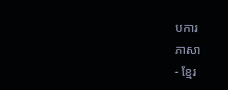បការ
ភាសា
- ខ្មែរ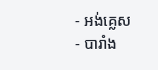- អង់គ្លេស
- បារាំង